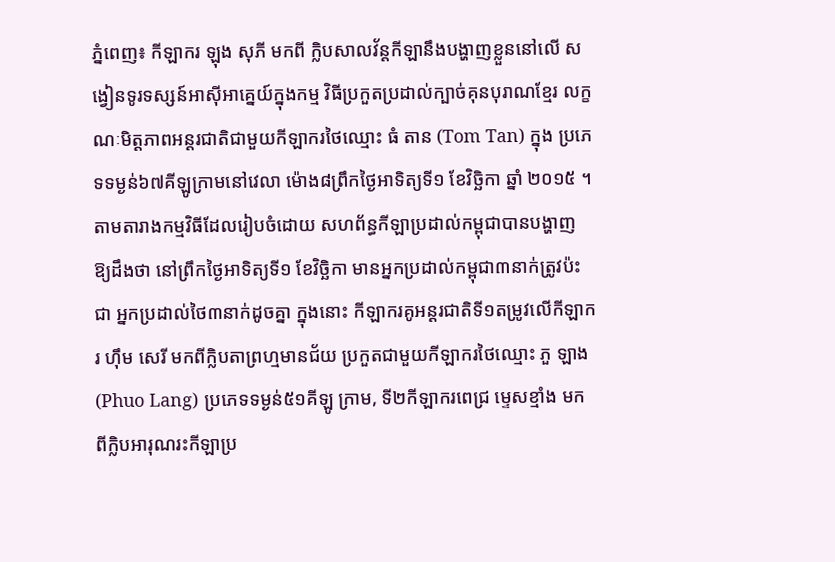ភ្នំពេញ៖ កីឡាករ ឡុង សុភី មកពី ក្លិបសាលវ័ន្ដកីឡានឹងបង្ហាញខ្លួននៅលើ សង្វៀនទូរទស្សន៍អាស៊ីអាគ្នេយ៍ក្នុងកម្ម វិធីប្រកួតប្រដាល់ក្បាច់គុនបុរាណខ្មែរ លក្ខណៈមិត្ដភាពអន្ដរជាតិជាមួយកីឡាករថៃឈ្មោះ ធំ តាន (Tom Tan) ក្នុង ប្រភេទទម្ងន់៦៧គីឡូក្រាមនៅវេលា ម៉ោង៨ព្រឹកថ្ងៃអាទិត្យទី១ ខែវិច្ឆិកា ឆ្នាំ ២០១៥ ។
តាមតារាងកម្មវិធីដែលរៀបចំដោយ សហព័ន្ធកីឡាប្រដាល់កម្ពុជាបានបង្ហាញ ឱ្យដឹងថា នៅព្រឹកថ្ងៃអាទិត្យទី១ ខែវិច្ឆិកា មានអ្នកប្រដាល់កម្ពុជា៣នាក់ត្រូវប៉ះជា អ្នកប្រដាល់ថៃ៣នាក់ដូចគ្នា ក្នុងនោះ កីឡាករគូអន្ដរជាតិទី១តម្រូវលើកីឡាករ ហ៊ឹម សេរី មកពីក្លិបតាព្រហ្មមានជ័យ ប្រកួតជាមួយកីឡាករថៃឈ្មោះ ភួ ឡាង (Phuo Lang) ប្រភេទទម្ងន់៥១គីឡូ ក្រាម, ទី២កីឡាករពេជ្រ ម្ទេសខ្មាំង មក ពីក្លិបអារុណរះកីឡាប្រ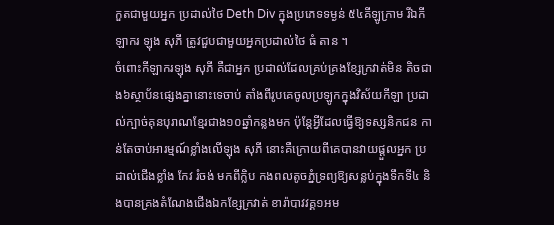កួតជាមួយអ្នក ប្រដាល់ថៃ Deth Div ក្នុងប្រភេទទម្ងន់ ៥៤គីឡូក្រាម រីឯកីឡាករ ឡុង សុភី ត្រូវជួបជាមួយអ្នកប្រដាល់ថៃ ធំ តាន ។
ចំពោះកីឡាករឡុង សុភី គឺជាអ្នក ប្រដាល់ដែលគ្រប់គ្រងខ្សែក្រវាត់មិន តិចជាង៦ស្ថាប័នផ្សេងគ្នានោះទេចាប់ តាំងពីរូបគេចូលប្រឡូកក្នុងវិស័យកីឡា ប្រដាល់ក្បាច់គុនបុរាណខ្មែរជាង១០ឆ្នាំកន្លងមក ប៉ុន្ដែអ្វីដែលធ្វើឱ្យទស្សនិកជន កាន់តែចាប់អារម្មណ៍ខ្លាំងលើឡុង សុភី នោះគឺក្រោយពីគេបានវាយផ្ដួលអ្នក ប្រដាល់ជើងខ្លាំង កែវ រំចង់ មកពីក្លិប កងពលតូចភ្នំទ្រព្យឱ្យសន្លប់ក្នុងទឹកទី៤ និងបានគ្រងតំណែងជើងឯកខ្សែក្រវាត់ ខារ៉ាបាវវគ្គ១អម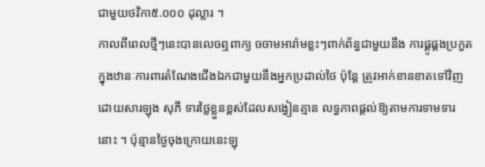ជាមួយថវិកា៥.០០០ ដុល្លារ ។
កាលពីពេលថ្មីៗនេះបានលេចឮពាក្យ ចចាមអារ៉ាមខ្លះៗពាក់ព័ន្ធជាមួយនឹង ការផ្គូផ្គងប្រកួតក្នុងឋានៈការពារតំណែងជើងឯកជាមួយនឹងអ្នកប្រដាល់ថៃ ប៉ុន្ដែ ត្រូវអាក់ខានខាតទៅវិញ ដោយសារឡុង សុភី ទារថ្លៃខ្លួនខ្ពស់ដែលសង្វៀនគ្មាន លទ្ធភាពផ្ដល់ឱ្យតាមការទាមទារនោះ ។ ប៉ុន្មានថ្ងៃចុងក្រោយនេះឡុ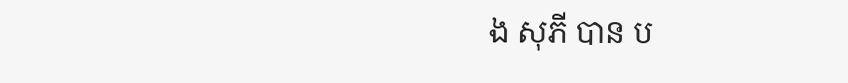ង សុភី បាន ប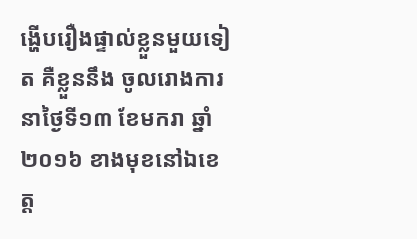ង្ហើបរឿងផ្ទាល់ខ្លួនមួយទៀត គឺខ្លួននឹង ចូលរោងការនាថ្ងៃទី១៣ ខែមករា ឆ្នាំ ២០១៦ ខាងមុខនៅឯខេត្ដ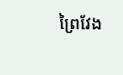ព្រៃវែង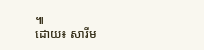៕
ដោយ៖ សារីម